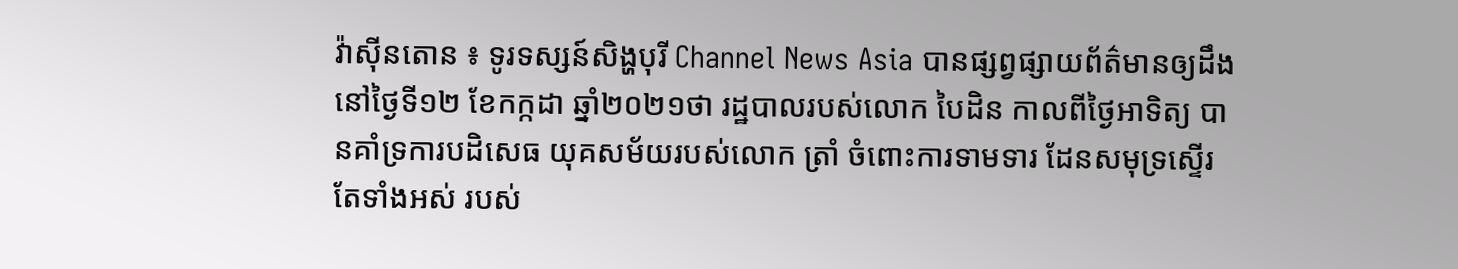វ៉ាស៊ីនតោន ៖ ទូរទស្សន៍សិង្ហបុរី Channel News Asia បានផ្សព្វផ្សាយព័ត៌មានឲ្យដឹងនៅថ្ងៃទី១២ ខែកក្កដា ឆ្នាំ២០២១ថា រដ្ឋបាលរបស់លោក បៃដិន កាលពីថ្ងៃអាទិត្យ បានគាំទ្រការបដិសេធ យុគសម័យរបស់លោក ត្រាំ ចំពោះការទាមទារ ដែនសមុទ្រស្ទើរតែទាំងអស់ របស់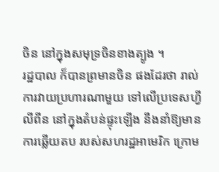ចិន នៅក្នុងសមុទ្រចិនខាងត្បូង ។
រដ្ឋបាល ក៏បានព្រមានចិន ផងដែរថា រាល់ការវាយប្រហារណាមួយ ទៅលើប្រទេសហ្វីលីពីន នៅក្នុងតំបន់ផ្ទុះឡើង នឹងនាំឱ្យមានការឆ្លើយតប របស់សហរដ្ឋអាមេរិក ក្រោម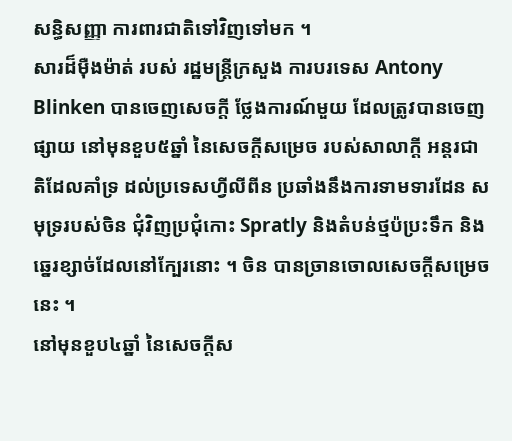សន្ធិសញ្ញា ការពារជាតិទៅវិញទៅមក ។
សារដ៏ម៉ឺងម៉ាត់ របស់ រដ្ឋមន្រ្តីក្រសួង ការបរទេស Antony Blinken បានចេញសេចក្តី ថ្លែងការណ៍មួយ ដែលត្រូវបានចេញផ្សាយ នៅមុនខួប៥ឆ្នាំ នៃសេចក្តីសម្រេច របស់សាលាក្តី អន្តរជាតិដែលគាំទ្រ ដល់ប្រទេសហ្វីលីពីន ប្រឆាំងនឹងការទាមទារដែន សមុទ្ររបស់ចិន ជុំវិញប្រជុំកោះ Spratly និងតំបន់ថ្មប៉ប្រះទឹក និងឆ្នេរខ្សាច់ដែលនៅក្បែរនោះ ។ ចិន បានច្រានចោលសេចក្តីសម្រេចនេះ ។
នៅមុនខួប៤ឆ្នាំ នៃសេចក្តីស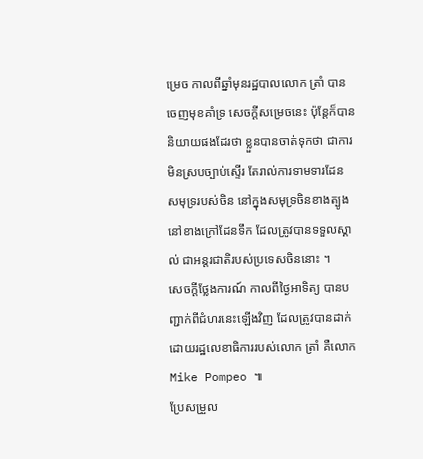ម្រេច កាលពីឆ្នាំមុនរដ្ឋបាលលោក ត្រាំ បានចេញមុខគាំទ្រ សេចក្តីសម្រេចនេះ ប៉ុន្តែក៏បាននិយាយផងដែរថា ខ្លួនបានចាត់ទុកថា ជាការមិនស្របច្បាប់ស្ទើរ តែរាល់ការទាមទារដែន សមុទ្ររបស់ចិន នៅក្នុងសមុទ្រចិនខាងត្បូង នៅខាងក្រៅដែនទឹក ដែលត្រូវបានទទួលស្គាល់ ជាអន្តរជាតិរបស់ប្រទេសចិននោះ ។
សេចក្តីថ្លែងការណ៍ កាលពីថ្ងៃអាទិត្យ បានបញ្ជាក់ពីជំហរនេះឡើងវិញ ដែលត្រូវបានដាក់ ដោយរដ្ឋលេខាធិការរបស់លោក ត្រាំ គឺលោក Mike Pompeo ៕
ប្រែសម្រួល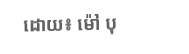ដោយ៖ ម៉ៅ បុ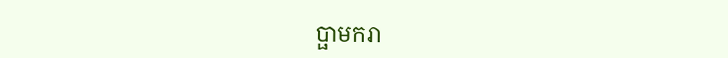ប្ផាមករា